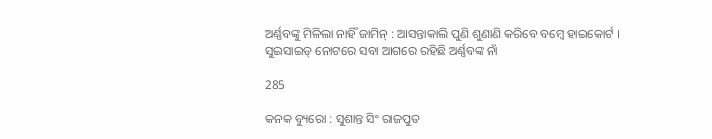ଅର୍ଣ୍ଣବଙ୍କୁ ମିଳିଲା ନାହିଁ ଜାମିନ୍ : ଆସନ୍ତାକାଲି ପୁଣି ଶୁଣାଣି କରିବେ ବମ୍ବେ ହାଇକୋର୍ଟ । ସୁଇସାଇଡ୍ ନୋଟରେ ସବା ଆଗରେ ରହିଛି ଅର୍ଣ୍ଣବଙ୍କ ନାଁ

285

କନକ ବ୍ୟୁରୋ : ସୁଶାନ୍ତ ସିଂ ରାଜପୁତ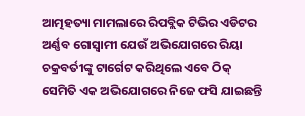ଆତ୍ମହତ୍ୟା ମାମଲାରେ ରିପବ୍ଲିକ ଟିଭିର ଏଡିଟର ଅର୍ଣ୍ଣବ ଗୋସ୍ୱାମୀ ଯେଉଁ ଅଭିଯୋଗରେ ରିୟା ଚକ୍ରବର୍ତୀଙ୍କୁ ଟାର୍ଗେଟ କରିଥିଲେ ଏବେ ଠିକ୍ ସେମିତି ଏକ ଅଭିଯୋଗରେ ନିଜେ ଫସି ଯାଇଛନ୍ତି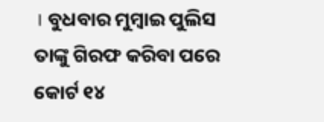। ବୁଧବାର ମୁମ୍ବାଇ ପୁଲିସ ତାଙ୍କୁ ଗିରଫ କରିବା ପରେ କୋର୍ଟ ୧୪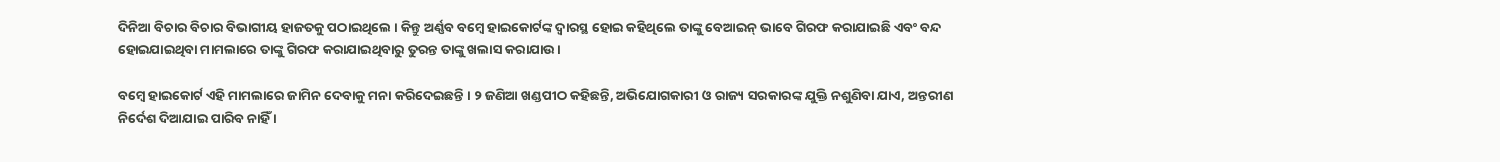ଦିନିଆ ବିଚାର ବିଚାର ବିଭାଗୀୟ ହାଜତକୁ ପଠାଇଥିଲେ । କିନ୍ତୁ ଅର୍ଣ୍ଣବ ବମ୍ବେ ହାଇକୋର୍ଟଙ୍କ ଦ୍ୱାରସ୍ଥ ହୋଇ କହିଥିଲେ ତାଙ୍କୁ ବେଆଇନ୍ ଭାବେ ଗିରଫ କରାଯାଇଛି ଏବଂ ବନ୍ଦ ହୋଇଯାଇଥିବା ମାମଲାରେ ତାଙ୍କୁ ଗିରଫ କରାଯାଇଥିବାରୁ ତୁରନ୍ତ ତାଙ୍କୁ ଖଲାସ କରାଯାଉ ।

ବମ୍ବେ ହାଇକୋର୍ଟ ଏହି ମାମଲାରେ ଜାମିନ ଦେବାକୁ ମନା କରିଦେଇଛନ୍ତି । ୨ ଜଣିଆ ଖଣ୍ଡପୀଠ କହିଛନ୍ତି, ଅଭିଯୋଗକାରୀ ଓ ରାଜ୍ୟ ସରକାରଙ୍କ ଯୁକ୍ତି ନଶୁଣିବା ଯାଏ, ଅନ୍ତରୀଣ ନିର୍ଦେଶ ଦିଆଯାଇ ପାରିବ ନାହିଁ ।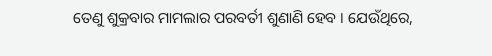ତେଣୁ ଶୁକ୍ରବାର ମାମଲାର ପରବର୍ତୀ ଶୁଣାଣି ହେବ । ଯେଉଁଥିରେ,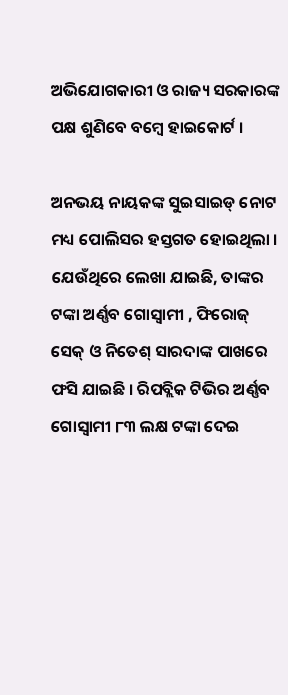ଅଭିଯୋଗକାରୀ ଓ ରାଜ୍ୟ ସରକାରଙ୍କ ପକ୍ଷ ଶୁଣିବେ ବମ୍ବେ ହାଇକୋର୍ଟ ।

ଅନଭୟ ନାୟକଙ୍କ ସୁଇସାଇଡ୍ ନୋଟ ମଧ୍ୟ ପୋଲିସର ହସ୍ତଗତ ହୋଇଥିଲା । ଯେଉଁଥିରେ ଲେଖା ଯାଇଛି, ତାଙ୍କର ଟଙ୍କା ଅର୍ଣ୍ଣବ ଗୋସ୍ୱାମୀ , ଫିରୋଜ୍ ସେକ୍ ଓ ନିତେଶ୍ ସାରଦାଙ୍କ ପାଖରେ ଫସି ଯାଇଛି । ରିପବ୍ଲିକ ଟିଭିର ଅର୍ଣ୍ଣବ ଗୋସ୍ୱାମୀ ୮୩ ଲକ୍ଷ ଟଙ୍କା ଦେଇ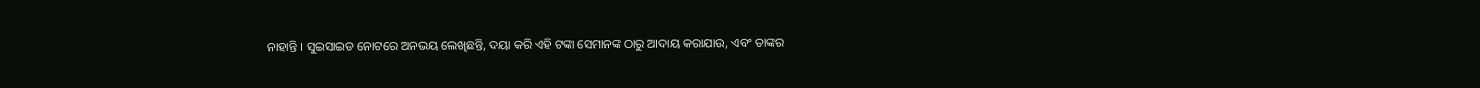ନାହାନ୍ତି । ସୁଇସାଇଡ ନୋଟରେ ଅନଭୟ ଲେଖିଛନ୍ତି, ଦୟା କରି ଏହି ଟଙ୍କା ସେମାନଙ୍କ ଠାରୁ ଆଦାୟ କରାଯାଉ, ଏବଂ ତାଙ୍କର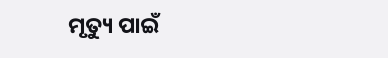ମୃତ୍ୟୁ ପାଇଁ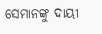ସେମାନଙ୍କୁ ଦାୟୀ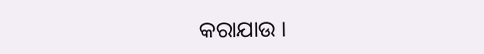କରାଯାଉ ।